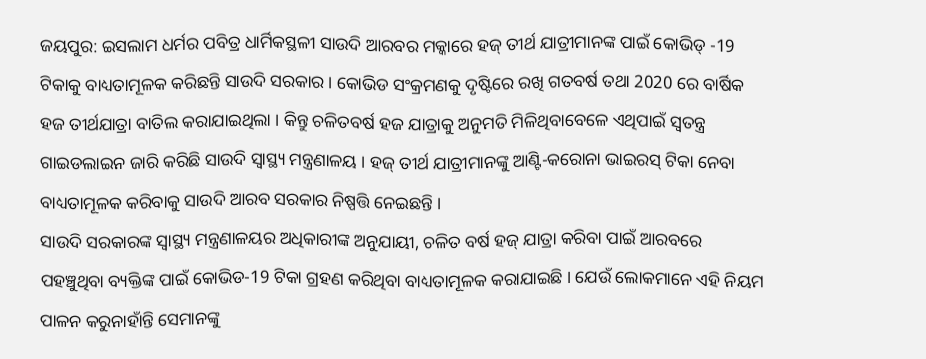ଜୟପୁର: ଇସଲାମ ଧର୍ମର ପବିତ୍ର ଧାର୍ମିକସ୍ଥଳୀ ସାଉଦି ଆରବର ମକ୍କାରେ ହଜ୍ ତୀର୍ଥ ଯାତ୍ରୀମାନଙ୍କ ପାଇଁ କୋଭିଡ୍ -19 ଟିକାକୁ ବାଧ୍ୟତାମୂଳକ କରିଛନ୍ତି ସାଉଦି ସରକାର । କୋଭିଡ ସଂକ୍ରମଣକୁ ଦୃଷ୍ଟିରେ ରଖି ଗତବର୍ଷ ତଥା 2020 ରେ ବାର୍ଷିକ ହଜ ତୀର୍ଥଯାତ୍ରା ବାତିଲ କରାଯାଇଥିଲା । କିନ୍ତୁ ଚଳିତବର୍ଷ ହଜ ଯାତ୍ରାକୁ ଅନୁମତି ମିଳିଥିବାବେଳେ ଏଥିପାଇଁ ସ୍ବତନ୍ତ୍ର ଗାଇଡଲାଇନ ଜାରି କରିଛି ସାଉଦି ସ୍ବାସ୍ଥ୍ୟ ମନ୍ତ୍ରଣାଳୟ । ହଜ୍ ତୀର୍ଥ ଯାତ୍ରୀମାନଙ୍କୁ ଆଣ୍ଟି-କରୋନା ଭାଇରସ୍ ଟିକା ନେବା ବାଧ୍ୟତାମୂଳକ କରିବାକୁ ସାଉଦି ଆରବ ସରକାର ନିଷ୍ପତ୍ତି ନେଇଛନ୍ତି ।
ସାଉଦି ସରକାରଙ୍କ ସ୍ବାସ୍ଥ୍ୟ ମନ୍ତ୍ରଣାଳୟର ଅଧିକାରୀଙ୍କ ଅନୁଯାୟୀ, ଚଳିତ ବର୍ଷ ହଜ୍ ଯାତ୍ରା କରିବା ପାଇଁ ଆରବରେ ପହଞ୍ଚୁଥିବା ବ୍ୟକ୍ତିଙ୍କ ପାଇଁ କୋଭିଡ-19 ଟିକା ଗ୍ରହଣ କରିଥିବା ବାଧ୍ୟତାମୂଳକ କରାଯାଇଛି । ଯେଉଁ ଲୋକମାନେ ଏହି ନିୟମ ପାଳନ କରୁନାହାଁନ୍ତି ସେମାନଙ୍କୁ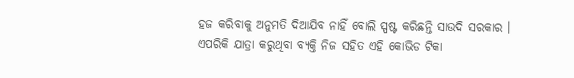ହଜ କରିବାକୁ ଅନୁମତି ଦିଆଯିବ ନାହିଁ ବୋଲି ସ୍ପଷ୍ଟ କରିଛନ୍ତି ସାଉଦି ସରକାର । ଏପରିକି ଯାତ୍ରା କରୁଥିବା ବ୍ୟକ୍ତି ନିଜ ସହିତ ଏହି କୋଭିଡ ଟିକା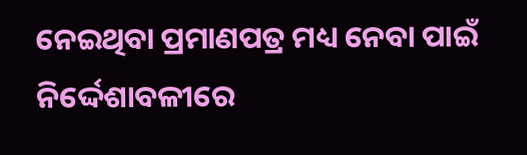ନେଇଥିବା ପ୍ରମାଣପତ୍ର ମଧ୍ୟ ନେବା ପାଇଁ ନିର୍ଦ୍ଦେଶାବଳୀରେ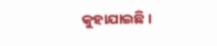କୁହାଯାଇଛି ।